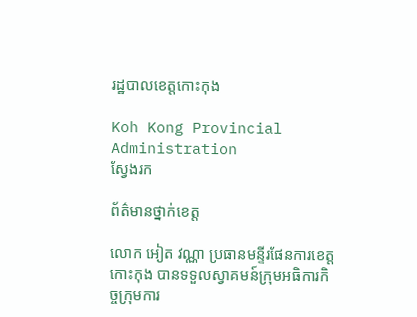រដ្ឋបាលខេត្តកោះកុង

Koh Kong Provincial Administration
ស្វែងរក

ព័ត៌មានថ្នាក់ខេត្ត

លោក អៀត វណ្ណា ប្រធានមន្ទីរផែនការខេត្តកោះកុង បានទទួលស្វាគមន៍ក្រុមអធិការកិច្ចក្រុមការ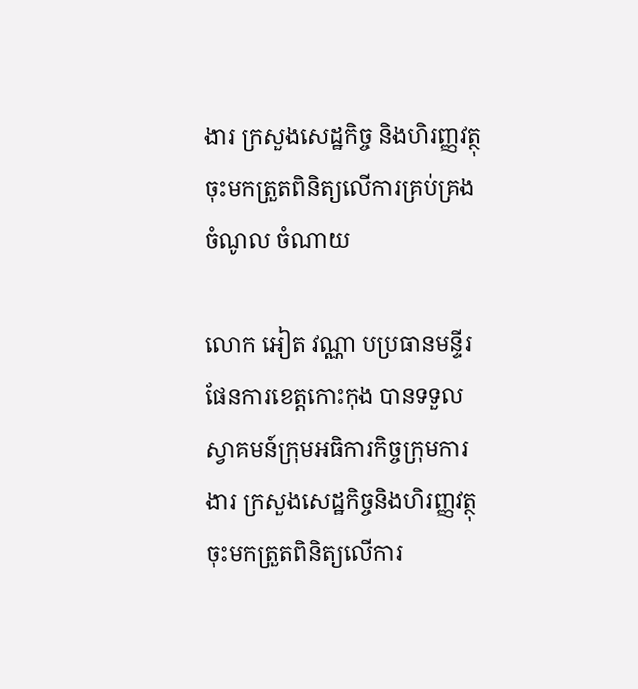ងារ ក្រសួងសេដ្ឋកិច្ច និងហិរញ្ញវត្ថុ ចុះមកត្រួតពិនិត្យលេីការគ្រប់គ្រងចំណូល ចំណាយ

លោក អៀត វណ្ណា បប្រធានមន្ទីរផែនការខេត្តកោះកុង បានទទួលស្វាគមន៍ក្រុមអធិការកិច្ចក្រុមការងារ ក្រសួងសេដ្ឋកិច្ចនិងហិរញ្ញវត្ថុ ចុះមកត្រួតពិនិត្យលេីការ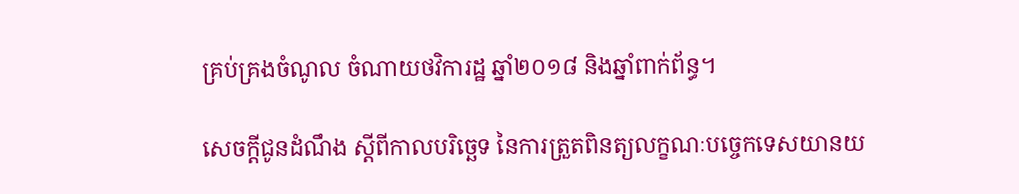គ្រប់គ្រងចំណូល ចំណាយថវិការដ្ឋ ឆ្នាំ២០១៨ និងឆ្នាំពាក់ព័ន្ធ។

សេចក្តីជូនដំណឹង ស្តីពីកាលបរិច្ឆេទ នៃការត្រួតពិនត្យលក្ខណៈបច្ចេកទេសយានយ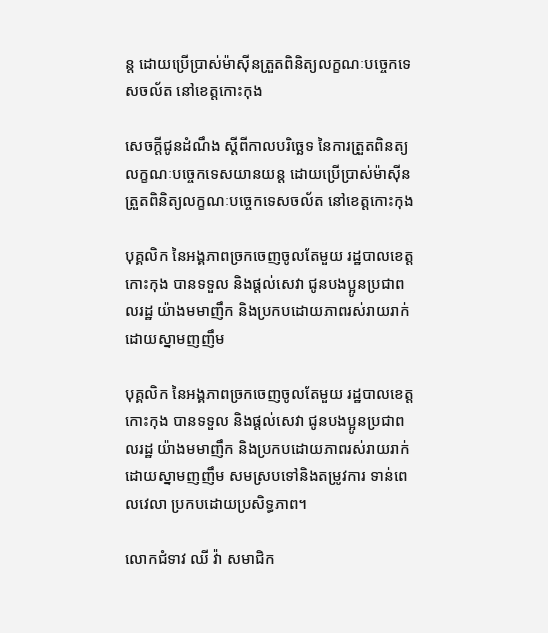ន្ត ដោយប្រើប្រាស់ម៉ាស៊ីនត្រួតពិនិត្យលក្ខណៈបច្ចេកទេសចល័ត នៅខេត្តកោះកុង

សេចក្តីជូនដំណឹង ស្តីពីកាលបរិច្ឆេទ នៃការត្រួតពិនត្យលក្ខណៈបច្ចេកទេសយានយន្ត ដោយប្រើប្រាស់ម៉ាស៊ីនត្រួតពិនិត្យលក្ខណៈបច្ចេកទេសចល័ត នៅខេត្តកោះកុង

បុគ្គលិក នៃអង្គភាពច្រកចេញចូលតែមួយ រដ្ឋបាលខេត្តកោះកុង បានទទួល និងផ្តល់សេវា ជូនបងប្អូនប្រជាពលរដ្ឋ យ៉ាងមមាញឹក និងប្រកបដោយភាពរស់រាយរាក់ ដោយស្នាមញញឹម

បុគ្គលិក នៃអង្គភាពច្រកចេញចូលតែមួយ រដ្ឋបាលខេត្តកោះកុង បានទទួល និងផ្តល់សេវា ជូនបងប្អូនប្រជាពលរដ្ឋ យ៉ាងមមាញឹក និងប្រកបដោយភាពរស់រាយរាក់ ដោយស្នាមញញឹម សមស្របទៅនិងតម្រូវការ ទាន់ពេលវេលា ប្រកបដោយប្រសិទ្ធភាព។

លោកជំទាវ ឈី វ៉ា សមាជិក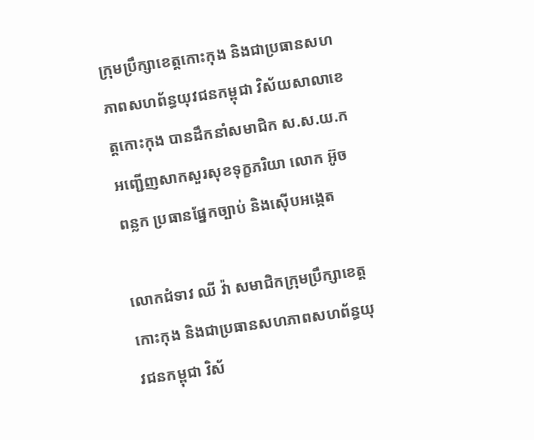ក្រុមប្រឹក្សាខេត្តកោះកុង និងជាប្រធានសហភាពសហព័ន្ធយុវជនកម្ពុជា វិស័យសាលាខេត្តកោះកុង បានដឹកនាំសមាជិក ស.ស.យ.ក អញ្ជើញសាកសួរសុខទុក្ខភរិយា លោក អ៊ូច ពន្លក ប្រធានផ្នែកច្បាប់ និងស៊ើបអង្កេត

លោកជំទាវ ឈី វ៉ា សមាជិកក្រុមប្រឹក្សាខេត្តកោះកុង និងជាប្រធានសហភាពសហព័ន្ធយុវជនកម្ពុជា វិស័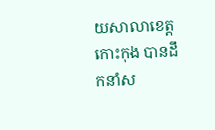យសាលាខេត្តកោះកុង បានដឹកនាំស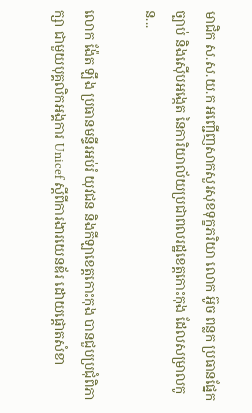មាជិក ស.ស.យ.ក អញ្ជើញសាកសួរសុខទុក្ខភរិយា លោក អ៊ូច ពន្លក ប្រធានផ្នែកច្បាប់ និងស៊ើបអង្កេត នៃការិយាល័យប្រជាពលរដ្ឋខេត្តកោះកុង ដែលសម្រាលកូន...

លោក ង៉ែត ឡឹង ប្រធានមន្ទីរអប់រំ យុវជន និងកីឡាខេត្តកោះកុង បានជួបប្រជុំពិភាក្សា ជាមួយបុគ្គលិកអង្គការ Unicef ស្តីពីការងារយេនឌ័រ ដោយផ្តោតសំខា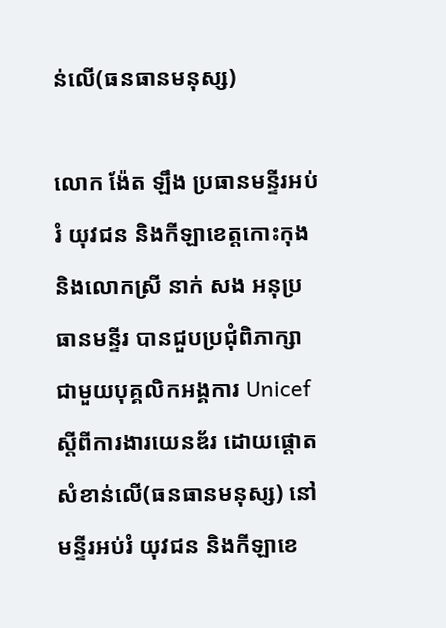ន់លើ(ធនធានមនុស្ស)

លោក ង៉ែត ឡឹង ប្រធានមន្ទីរអប់រំ យុវជន និងកីឡាខេត្តកោះកុង និងលោកស្រី នាក់ សង អនុប្រធានមន្ទីរ បានជួបប្រជុំពិភាក្សា ជាមួយបុគ្គលិកអង្គការ Unicef ស្តីពីការងារយេនឌ័រ ដោយផ្តោតសំខាន់លើ(ធនធានមនុស្ស) នៅមន្ទីរអប់រំ យុវជន និងកីឡាខេ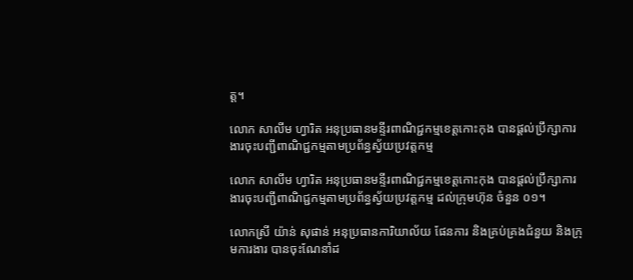ត្ត។

លោក សាលីម ហ្វារិត អនុប្រធានមន្ទីរពាណិជ្ជកម្មខេត្តកោះកុង បានផ្តល់ប្រឹក្សាការងារចុះបញ្ជីពាណិជ្ជកម្មតាមប្រព័ន្ធស្វ័យប្រវត្តកម្ម

លោក សាលីម ហ្វារិត អនុប្រធានមន្ទីរពាណិជ្ជកម្មខេត្តកោះកុង បានផ្តល់ប្រឹក្សាការងារចុះបញ្ជីពាណិជ្ជកម្មតាមប្រព័ន្ធស្វ័យប្រវត្តកម្ម ដល់ក្រុមហ៊ុន ចំនួន ០១។

លោកស្រី យ៉ាន់ សុផាន់ អនុប្រធានការិយាល័យ ផែនការ និងគ្រប់គ្រងជំនួយ និងក្រុមការងារ បានចុះណែនាំដ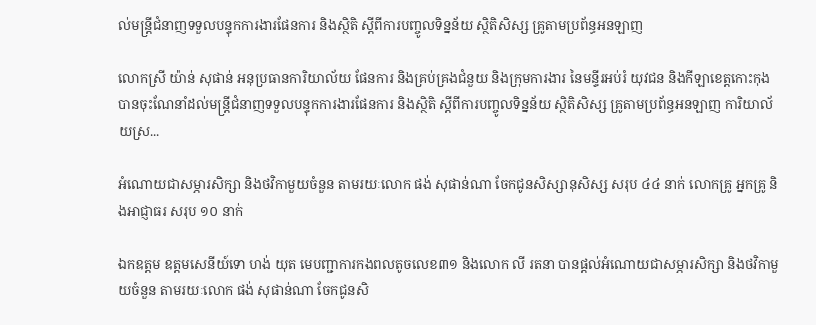ល់មន្ត្រីជំនាញទទួលបន្ទុកការងារផែនការ និងស្ថិតិ ស្តីពីការបញ្ចូលទិន្នន័យ ស្ថិតិសិស្ស គ្រូតាមប្រព័ន្ធអនឡាញ

លោកស្រី យ៉ាន់ សុផាន់ អនុប្រធានការិយាល័យ ផែនការ និងគ្រប់គ្រងជំនួយ និងក្រុមការងារ នៃមន្ទីរអប់រំ យុវជន និងកីឡាខេត្តកោះកុង បានចុះណែនាំដល់មន្ត្រីជំនាញទទួលបន្ទុកការងារផែនការ និងស្ថិតិ ស្តីពីការបញ្ចូលទិន្នន័យ ស្ថិតិសិស្ស គ្រូតាមប្រព័ន្ធអនឡាញ ការិយាល័យស្រ...

អំណោយជាសម្ភារសិក្សា និងថវិកាមួយចំនួន តាមរយៈលោក ផង់ សុផាន់ណា ចែកជូនសិស្សានុសិស្ស សរុប ៤៤ នាក់ លោកគ្រូ អ្នកគ្រូ និងអាជ្ញាធរ សរុប ១០ នាក់

ឯកឧត្តម ឧត្តមសេនីយ៍ទោ ហង់ យុត មេបញ្ជាការកងពលតូចលេខ៣១ និងលោក លី រតនា បានផ្តល់អំណោយជាសម្ភារសិក្សា និងថវិកាមួយចំនួន តាមរយៈលោក ផង់ សុផាន់ណា ចែកជូនសិ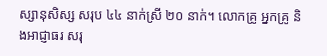ស្សានុសិស្ស សរុប ៤៤ នាក់ស្រី ២០ នាក់។ លោកគ្រូ អ្នកគ្រូ និងអាជ្ញាធរ សរុ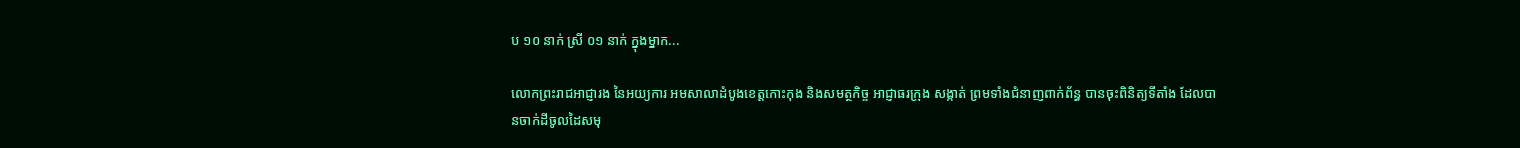ប ១០ នាក់ ស្រី ០១ នាក់ ក្នុងម្នាក...

លោកព្រះរាជអាជ្ញារង នៃអយ្យការ អមសាលាដំបូងខេត្តកោះកុង និងសមត្ថកិច្ច អាជ្ញាធរក្រុង សង្កាត់ ព្រមទាំងជំនាញពាក់ព័ន្ធ បានចុះពិនិត្យទីតាំង ដែលបានចាក់ដីចូលដៃសមុ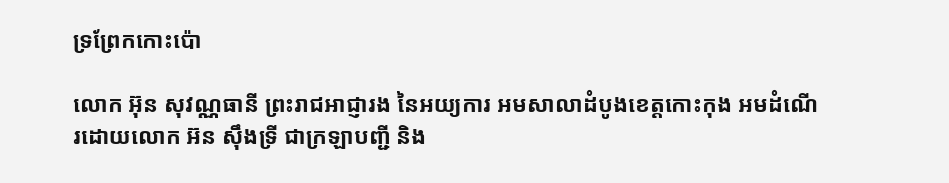ទ្រព្រែកកោះប៉ោ

លោក អ៊ុន សុវណ្ណធានី ព្រះរាជអាជ្ញារង នៃអយ្យការ អមសាលាដំបូងខេត្តកោះកុង អមដំណើរដោយលោក អ៊ន ស៊ឹងទ្រី ជាក្រឡាបញ្ជី និង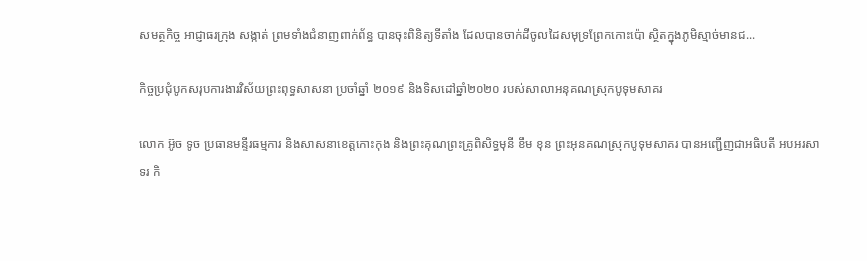សមត្ថកិច្ច អាជ្ញាធរក្រុង សង្កាត់ ព្រមទាំងជំនាញពាក់ព័ន្ធ បានចុះពិនិត្យទីតាំង ដែលបានចាក់ដីចូលដៃសមុទ្រព្រែកកោះប៉ោ ស្ថិតក្នុងភូមិស្មាច់មានជ...

កិច្ចប្រជុំបូកសរុបការងារវិស័យព្រះពុទ្ធសាសនា ប្រចាំឆ្នាំ ២០១៩ និងទិសដៅឆ្នាំ២០២០ របស់សាលាអនុគណស្រុកបូទុមសាគរ

លោក អ៊ូច ទូច ប្រធានមន្ទីរធម្មការ និងសាសនាខេត្តកោះកុង និងព្រះគុណព្រះគ្រូពិសិទ្ធមុនី ខឹម ខុន ព្រះអុនគណស្រុកបូទុមសាគរ បានអញ្ជើញជាអធិបតី អបអរសាទរ កិ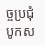ច្ចប្រជុំបូកស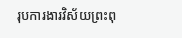រុបការងារវិស័យព្រះពុ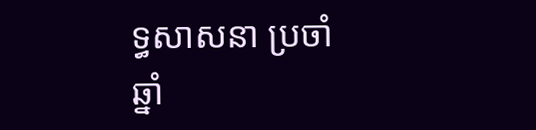ទ្ធសាសនា ប្រចាំឆ្នាំ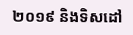២០១៩ និងទិសដៅ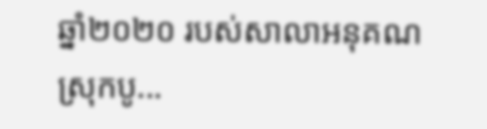ឆ្នាំ២០២០ របស់សាលាអនុគណស្រុកបូ...